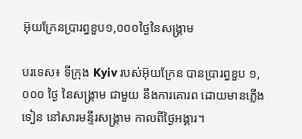អ៊ុយក្រែនប្រារព្ធខួប១,០០០ថ្ងៃនៃសង្គ្រាម

បរទេស៖ ទីក្រុង Kyiv របស់អ៊ុយក្រែន បានប្រារព្ធខួប ១,០០០ ថ្ងៃ នៃសង្គ្រាម ជាមួយ នឹងការគោរព ដោយមានភ្លើងទៀន នៅសារមន្ទីរសង្គ្រាម កាលពីថ្ងៃអង្គារ។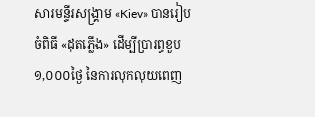សារមន្ទីរសង្គ្រាម «Kiev» បានរៀបចំពិធី «ដុតភ្លើង» ដើម្បីប្រារព្ធខួប ១,០០០ថ្ងៃ នៃការលុកលុយពេញ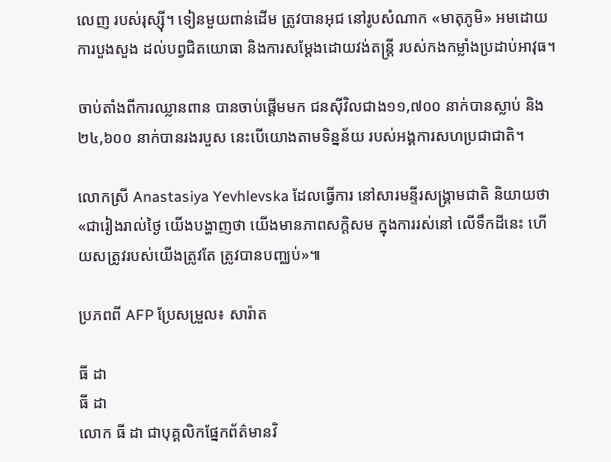លេញ របស់រុស្ស៊ី។ ទៀនមួយពាន់ដើម ត្រូវបានអុជ នៅរូបសំណាក «មាតុភូមិ» អមដោយការបួងសួង ដល់បព្វជិតយោធា និងការសម្តែងដោយវង់តន្រ្តី របស់កងកម្លាំងប្រដាប់អាវុធ។

ចាប់តាំងពីការឈ្លានពាន បានចាប់ផ្តើមមក ជនស៊ីវិលជាង១១,៧០០ នាក់បានស្លាប់ និង ២៤,៦០០ នាក់បានរងរបួស នេះបើយោងតាមទិន្នន័យ របស់អង្គការសហប្រជាជាតិ។

លោកស្រី Anastasiya Yevhlevska ដែលធ្វើការ នៅសារមន្ទីរសង្គ្រាមជាតិ និយាយថា «ជារៀងរាល់ថ្ងៃ យើងបង្ហាញថា យើងមានភាពសក្ដិសម ក្នុងការរស់នៅ លើទឹកដីនេះ ហើយសត្រូវរបស់យើងត្រូវតែ ត្រូវបានបញ្ឈប់»៕

ប្រភពពី AFP ប្រែសម្រួល៖ សារ៉ាត

ធី ដា
ធី ដា
លោក ធី ដា ជាបុគ្គលិកផ្នែកព័ត៌មានវិ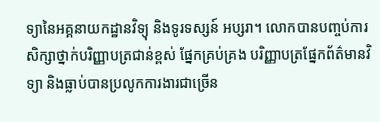ទ្យានៃអគ្គនាយកដ្ឋានវិទ្យុ និងទូរទស្សន៍ អប្សរា។ លោកបានបញ្ចប់ការសិក្សាថ្នាក់បរិញ្ញាបត្រជាន់ខ្ពស់ ផ្នែកគ្រប់គ្រង បរិញ្ញាបត្រផ្នែកព័ត៌មានវិទ្យា និងធ្លាប់បានប្រលូកការងារជាច្រើន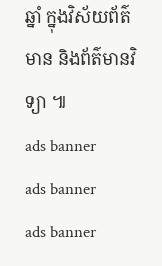ឆ្នាំ ក្នុងវិស័យព័ត៌មាន និងព័ត៌មានវិទ្យា ៕
ads banner
ads banner
ads banner